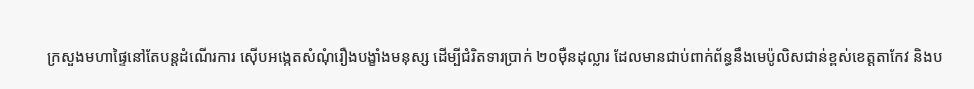ក្រសួងមហាផ្ទៃនៅតែបន្តដំណើរការ ស៊ើបអង្កេតសំណុំរឿងបង្ខាំងមនុស្ស ដើម្បីជំរិតទារប្រាក់ ២០ម៉ឺនដុល្លារ ដែលមានជាប់ពាក់ព័ន្ធនឹងមេប៉ូលិសជាន់ខ្ពស់ខេត្តតាកែវ និងប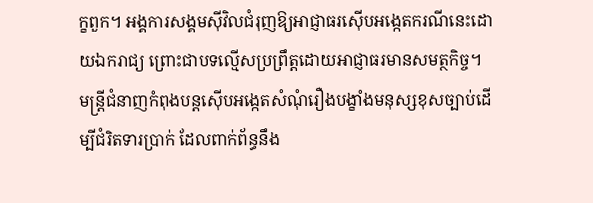ក្ខពួក។ អង្គការសង្គមស៊ីវិលជំរុញឱ្យអាជ្ញាធរស៊ើបអង្កេតករណីនេះដោយឯករាជ្យ ព្រោះជាបទល្មើសប្រព្រឹត្តដោយអាជ្ញាធរមានសមត្ថកិច្ច។
មន្ត្រីជំនាញកំពុងបន្តស៊ើបអង្កេតសំណុំរឿងបង្ខាំងមនុស្សខុសច្បាប់ដើម្បីជំរិតទារប្រាក់ ដែលពាក់ព័ន្ធនឹង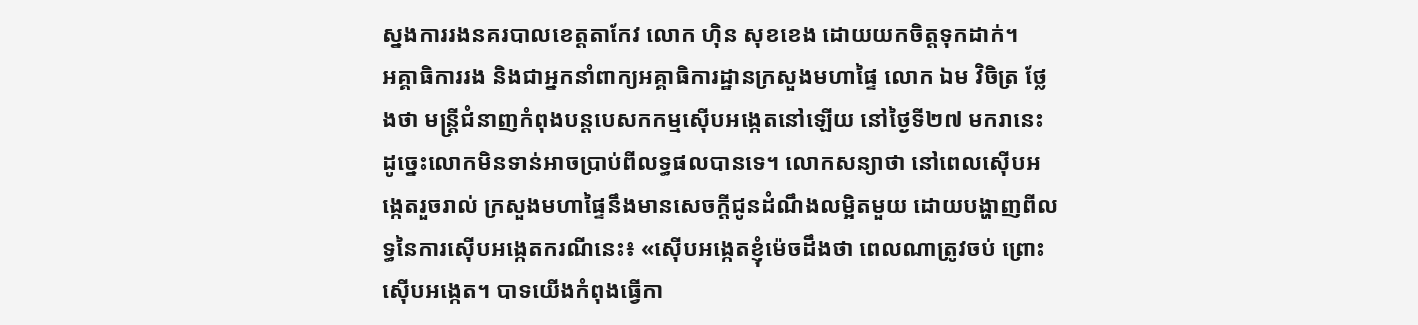ស្នងការរងនគរបាលខេត្តតាកែវ លោក ហ៊ិន សុខខេង ដោយយកចិត្តទុកដាក់។
អគ្គាធិការរង និងជាអ្នកនាំពាក្យអគ្គាធិការដ្ឋានក្រសួងមហាផ្ទៃ លោក ឯម វិចិត្រ ថ្លែងថា មន្ត្រីជំនាញកំពុងបន្តបេសកកម្មស៊ើបអង្កេតនៅឡើយ នៅថ្ងៃទី២៧ មករានេះ ដូច្នេះលោកមិនទាន់អាចប្រាប់ពីលទ្ធផលបានទេ។ លោកសន្យាថា នៅពេលស៊ើបអង្កេតរួចរាល់ ក្រសួងមហាផ្ទៃនឹងមានសេចក្តីជូនដំណឹងលម្អិតមួយ ដោយបង្ហាញពីលទ្ធនៃការស៊ើបអង្កេតករណីនេះ៖ «ស៊ើបអង្កេតខ្ញុំម៉េចដឹងថា ពេលណាត្រូវចប់ ព្រោះស៊ើបអង្កេត។ បាទយើងកំពុងធ្វើកា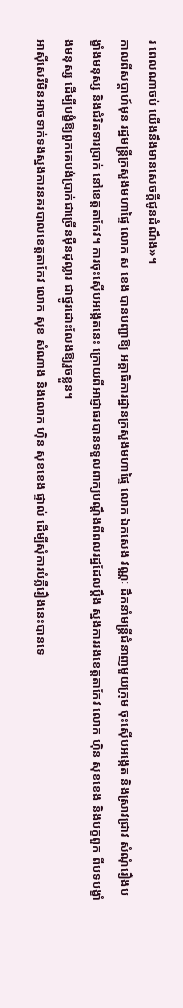រ ពេលណាចប់ យើងនឹងមានសេចក្ដីជូនដំណឹង»។
កាលពីសប្ដាហ៍មុន រដ្ឋមន្ត្រីក្រសួងមហាផ្ទៃ លោក ស ខេង បានបញ្ជាឱ្យ អគ្គាធិការដ្ឋានក្រសួងមហាផ្ទៃ លោក ឯកសេង វណ្ណៈ ដឹកនាំមន្ត្រីជំនាញមួយក្រុម ចុះស៊ើបអង្កេត និងស្រាវជ្រាវ សំណុំរឿងបង្ខាំងមនុស្ស និងជំរិតទារប្រាក់ នៅខេត្តតាកែវ។ ការចុះស៊ើបអង្កេតនេះ ក្រោយពីអាជ្ញាធរបានទទួលពាក្យបណ្តឹងពីពលរដ្ឋដែលប្តឹង ស្នងការរងខេត្តតាកែវ លោក ហ៊ិន សុខខេង និងបក្ខពួក ពីបទបង្ខាំងមនុស្ស ដើម្បីបង្ខំឱ្យពួកគេបង់ប្រាក់ជាច្រើនម៉ឺនដុល្លារ ជាថ្នូរដោះលែងឱ្យរួចខ្លួន។
អាស៊ីសេរីមិនអាចទាក់ទងស្នងការនគរបាលខេត្តតាកែវ លោក សុខ សំណាង និងលោក ហ៊ិន សុខខេង ផ្ទាល់ ដើម្បីសុំការបំភ្លឺរឿងនេះបានទេ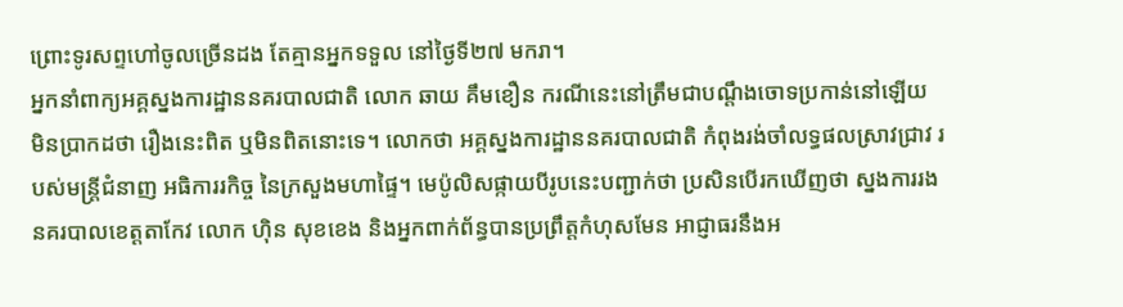ព្រោះទូរសព្ទហៅចូលច្រើនដង តែគ្មានអ្នកទទួល នៅថ្ងៃទី២៧ មករា។
អ្នកនាំពាក្យអគ្គស្នងការដ្ឋាននគរបាលជាតិ លោក ឆាយ គឹមខឿន ករណីនេះនៅត្រឹមជាបណ្ដឹងចោទប្រកាន់នៅឡើយ មិនប្រាកដថា រឿងនេះពិត ឬមិនពិតនោះទេ។ លោកថា អគ្គស្នងការដ្ឋាននគរបាលជាតិ កំពុងរង់ចាំលទ្ធផលស្រាវជ្រាវ របស់មន្ត្រីជំនាញ អធិការរកិច្ច នៃក្រសួងមហាផ្ទៃ។ មេប៉ូលិសផ្កាយបីរូបនេះបញ្ជាក់ថា ប្រសិនបើរកឃើញថា ស្នងការរងនគរបាលខេត្តតាកែវ លោក ហ៊ិន សុខខេង និងអ្នកពាក់ព័ន្ធបានប្រព្រឹត្តកំហុសមែន អាជ្ញាធរនឹងអ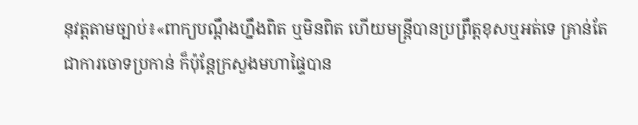នុវត្តតាមច្បាប់៖«ពាក្យបណ្តឹងហ្នឹងពិត ឬមិនពិត ហើយមន្ត្រីបានប្រព្រឹត្តខុសឬអត់ទេ គ្រាន់តែជាការចោទប្រកាន់ ក៏ប៉ុន្តែក្រសួងមហាផ្ទៃបាន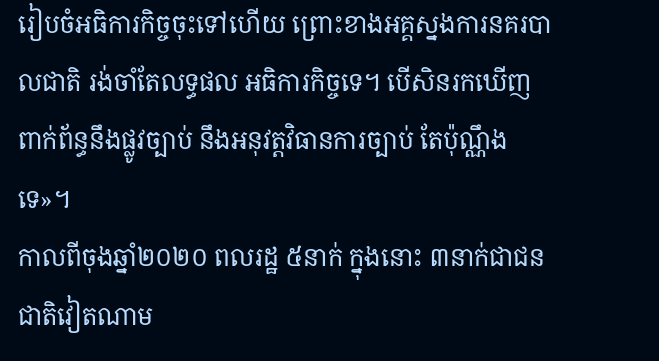រៀបចំអធិការកិច្ចចុះទៅហើយ ព្រោះខាងអគ្គស្នងការនគរបាលជាតិ រង់ចាំតែលទ្ធផល អធិការកិច្ចទេ។ បើសិនរកឃើញ ពាក់ព័ន្ធនឹងផ្លូវច្បាប់ នឹងអនុវត្តវិធានការច្បាប់ តែប៉ុណ្ណឹងទេ»។
កាលពីចុងឆ្នាំ២០២០ ពលរដ្ឋ ៥នាក់ ក្នុងនោះ ៣នាក់ជាជនជាតិវៀតណាម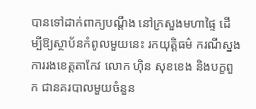បានទៅដាក់ពាក្យបណ្ដឹង នៅក្រសួងមហាផ្ទៃ ដើម្បីឱ្យស្ថាប័នកំពូលមួយនេះ រកយុត្តិធម៌ ករណីស្នងការរងខេត្តតាកែវ លោក ហ៊ិន សុខខេង និងបក្ខពួក ជានគរបាលមួយចំនួន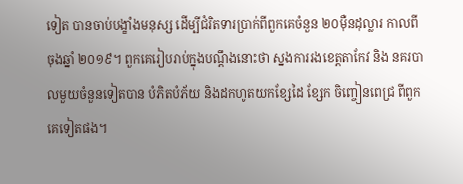ទៀត បានចាប់បង្ខាំងមនុស្ស ដើម្បីជំរិតទារប្រាក់ពីពួកគេចំនួន ២០ម៉ឺនដុល្លារ កាលពីចុងឆ្នាំ ២០១៩។ ពួកគេរៀបរាប់ក្នុងបណ្តឹងនោះថា ស្នងការរងខេត្តតាកែវ និង នគរបាលមួយចំនួនទៀតបាន បំភិតបំភ័យ និងដកហូតយកខ្សែដៃ ខ្សែក ចិញ្ចៀនពេជ្រ ពីពួកគេទៀតផង។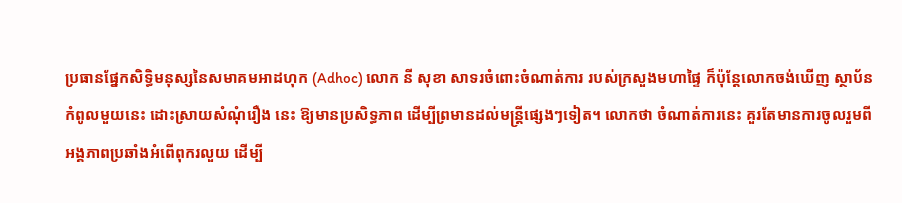ប្រធានផ្នែកសិទ្ធិមនុស្សនៃសមាគមអាដហុក (Adhoc) លោក នី សុខា សាទរចំពោះចំណាត់ការ របស់ក្រសួងមហាផ្ទៃ ក៏ប៉ុន្តែលោកចង់ឃើញ ស្ថាប័នកំពូលមួយនេះ ដោះស្រាយសំណុំរឿង នេះ ឱ្យមានប្រសិទ្ធភាព ដើម្បីព្រមានដល់មន្ត្រីផ្សេងៗទៀត។ លោកថា ចំណាត់ការនេះ គួរតែមានការចូលរួមពីអង្គភាពប្រឆាំងអំពើពុករលួយ ដើម្បី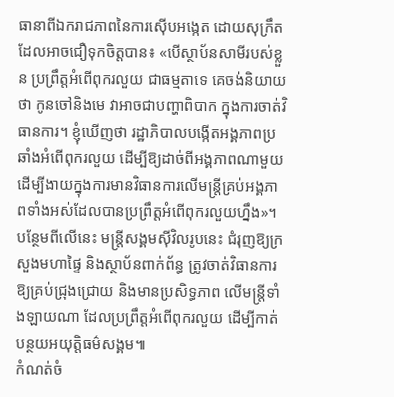ធានាពីឯករាជភាពនៃការស៊ើបអង្កេត ដោយសុក្រឹតដែលអាចជឿទុកចិត្តបាន៖ «បើស្ថាប័នសាមីរបស់ខ្លួន ប្រព្រឹត្តអំពើពុករលួយ ជាធម្មតាទេ គេចង់និយាយថា កូនចៅនិងមេ វាអាចជាបញ្ហាពិបាក ក្នុងការចាត់វិធានការ។ ខ្ញុំឃើញថា រដ្ឋាភិបាលបង្កើតអង្គភាពប្រឆាំងអំពើពុករលួយ ដើម្បីឱ្យដាច់ពីអង្គភាពណាមួយ ដើម្បីងាយក្នុងការមានវិធានការលើមន្ត្រីគ្រប់អង្គភាពទាំងអស់ដែលបានប្រព្រឹត្តអំពើពុករលួយហ្នឹង»។
បន្ថែមពីលើនេះ មន្ត្រីសង្គមស៊ីវិលរូបនេះ ជំរុញឱ្យក្រសួងមហាផ្ទៃ និងស្ថាប័នពាក់ព័ន្ធ ត្រូវចាត់វិធានការឱ្យគ្រប់ជ្រុងជ្រោយ និងមានប្រសិទ្ធភាព លើមន្ត្រីទាំងឡាយណា ដែលប្រព្រឹត្តអំពើពុករលួយ ដើម្បីកាត់បន្ថយអយុត្តិធម៌សង្គម៕
កំណត់ចំ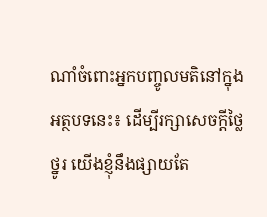ណាំចំពោះអ្នកបញ្ចូលមតិនៅក្នុងអត្ថបទនេះ៖ ដើម្បីរក្សាសេចក្ដីថ្លៃថ្នូរ យើងខ្ញុំនឹងផ្សាយតែ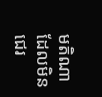មតិណា ដែលមិនជេរ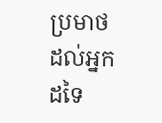ប្រមាថដល់អ្នកដទៃ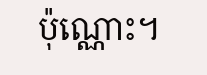ប៉ុណ្ណោះ។